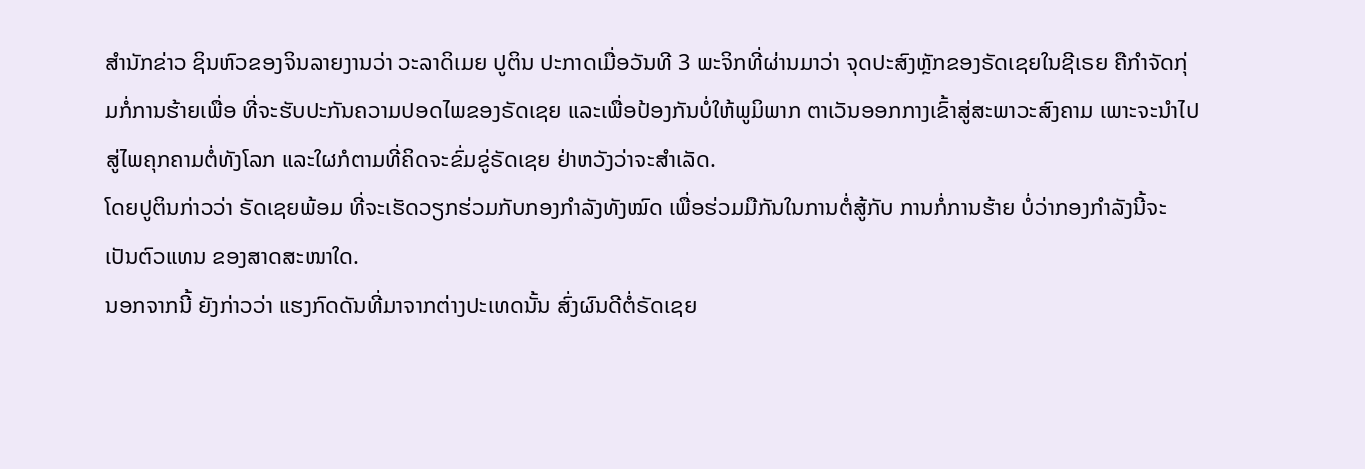ສຳນັກຂ່າວ ຊິນຫົວຂອງຈິນລາຍງານວ່າ ວະລາດິເມຍ ປູຕິນ ປະກາດເມື່ອວັນທີ 3 ພະຈິກທີ່ຜ່ານມາວ່າ ຈຸດປະສົງຫຼັກຂອງຣັດເຊຍໃນຊີເຣຍ ຄືກຳຈັດກຸ່ມກໍ່ການຮ້າຍເພື່ອ ທີ່ຈະຮັບປະກັນຄວາມປອດໄພຂອງຣັດເຊຍ ແລະເພື່ອປ້ອງກັນບໍ່ໃຫ້ພູມິພາກ ຕາເວັນອອກກາງເຂົ້າສູ່ສະພາວະສົງຄາມ ເພາະຈະນຳໄປສູ່ໄພຄຸກຄາມຕໍ່ທັງໂລກ ແລະໃຜກໍຕາມທີ່ຄິດຈະຂົ່ມຂູ່ຣັດເຊຍ ຢ່າຫວັງວ່າຈະສຳເລັດ.
ໂດຍປູຕິນກ່າວວ່າ ຣັດເຊຍພ້ອມ ທີ່ຈະເຮັດວຽກຮ່ວມກັບກອງກຳລັງທັງໝົດ ເພື່ອຮ່ວມມືກັນໃນການຕໍ່ສູ້ກັບ ການກໍ່ການຮ້າຍ ບໍ່ວ່າກອງກຳລັງນີ້ຈະເປັນຕົວແທນ ຂອງສາດສະໜາໃດ.
ນອກຈາກນີ້ ຍັງກ່າວວ່າ ແຮງກົດດັນທີ່ມາຈາກຕ່າງປະເທດນັ້ນ ສົ່ງຜົນດີຕໍ່ຣັດເຊຍ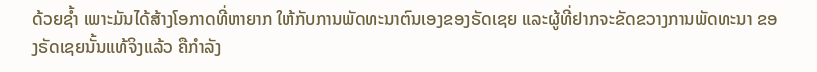ດ້ວຍຊ້ຳ ເພາະມັນໄດ້ສ້າງໂອກາດທີ່ຫາຍາກ ໃຫ້ກັບການພັດທະນາຕົນເອງຂອງຣັດເຊຍ ແລະຜູ້ທີ່ຢາກຈະຂັດຂວາງການພັດທະນາ ຂອງຣັດເຊຍນັ້ນແທ້ຈິງແລ້ວ ຄືກຳລັງ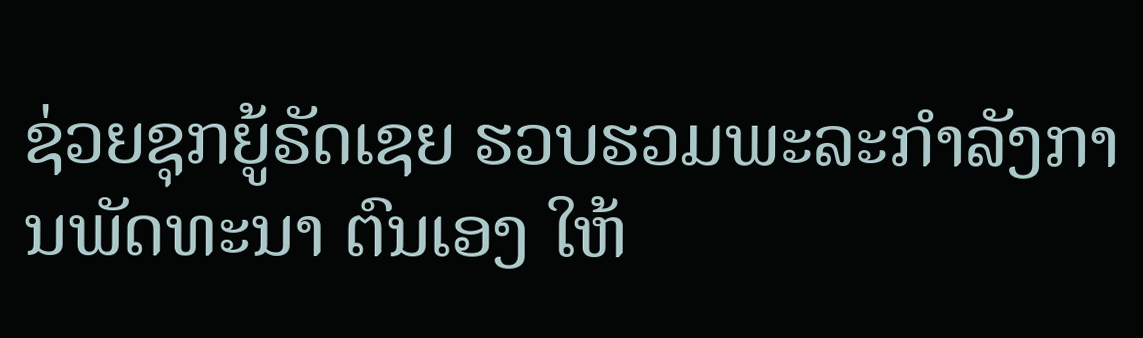ຊ່ວຍຊຸກຍູ້ຣັດເຊຍ ຮວບຮວມພະລະກຳລັງການພັດທະນາ ຕົນເອງ ໃຫ້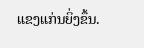ແຂງແກ່ນຍິ່ງຂຶ້ນ.